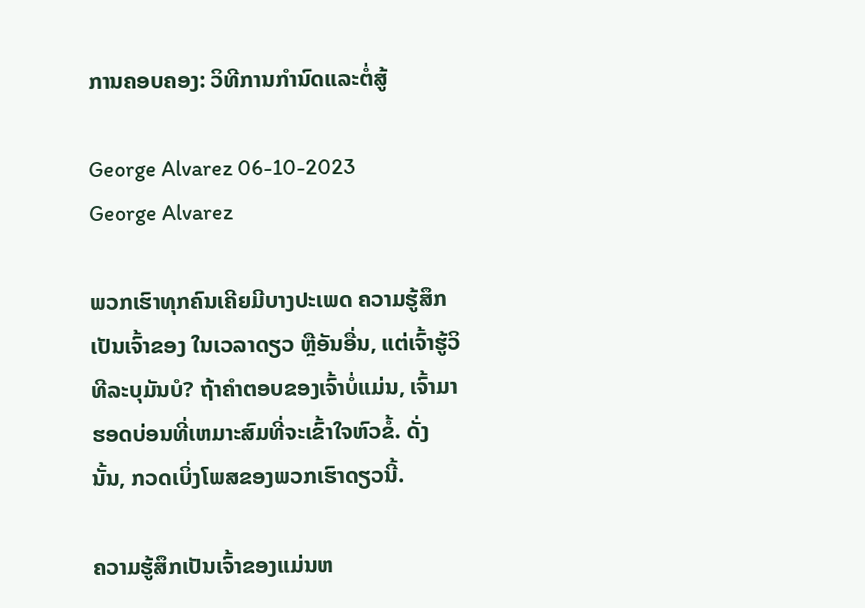ການຄອບຄອງ: ວິທີການກໍານົດແລະຕໍ່ສູ້

George Alvarez 06-10-2023
George Alvarez

ພວກເຮົາທຸກຄົນເຄີຍມີບາງປະເພດ ຄວາມຮູ້ສຶກເປັນເຈົ້າຂອງ ໃນເວລາດຽວ ຫຼືອັນອື່ນ, ແຕ່ເຈົ້າຮູ້ວິທີລະບຸມັນບໍ? ຖ້າຄໍາຕອບຂອງເຈົ້າບໍ່ແມ່ນ, ເຈົ້າມາຮອດບ່ອນທີ່ເຫມາະສົມທີ່ຈະເຂົ້າໃຈຫົວຂໍ້. ດັ່ງນັ້ນ, ກວດເບິ່ງໂພສຂອງພວກເຮົາດຽວນີ້.

ຄວາມຮູ້ສຶກເປັນເຈົ້າຂອງແມ່ນຫ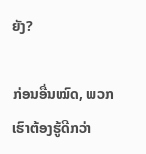ຍັງ?

ກ່ອນອື່ນໝົດ, ພວກເຮົາຕ້ອງຮູ້ດີກວ່າ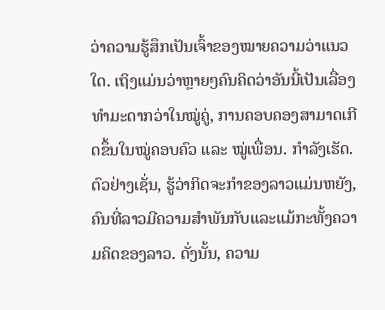ວ່າຄວາມຮູ້ສຶກເປັນເຈົ້າຂອງໝາຍຄວາມວ່າແນວໃດ. ເຖິງແມ່ນວ່າຫຼາຍໆຄົນຄິດວ່າອັນນີ້ເປັນເລື່ອງທຳມະດາກວ່າໃນໝູ່ຄູ່, ການຄອບຄອງສາມາດເກີດຂຶ້ນໃນໝູ່ຄອບຄົວ ແລະ ໝູ່ເພື່ອນ. ກໍາລັງເຮັດ. ຕົວຢ່າງເຊັ່ນ, ຮູ້ວ່າກິດຈະກໍາຂອງລາວແມ່ນຫຍັງ, ຄົນທີ່ລາວມີຄວາມສໍາພັນກັບແລະແມ້ກະທັ້ງຄວາມຄິດຂອງລາວ. ດັ່ງນັ້ນ, ຄວາມ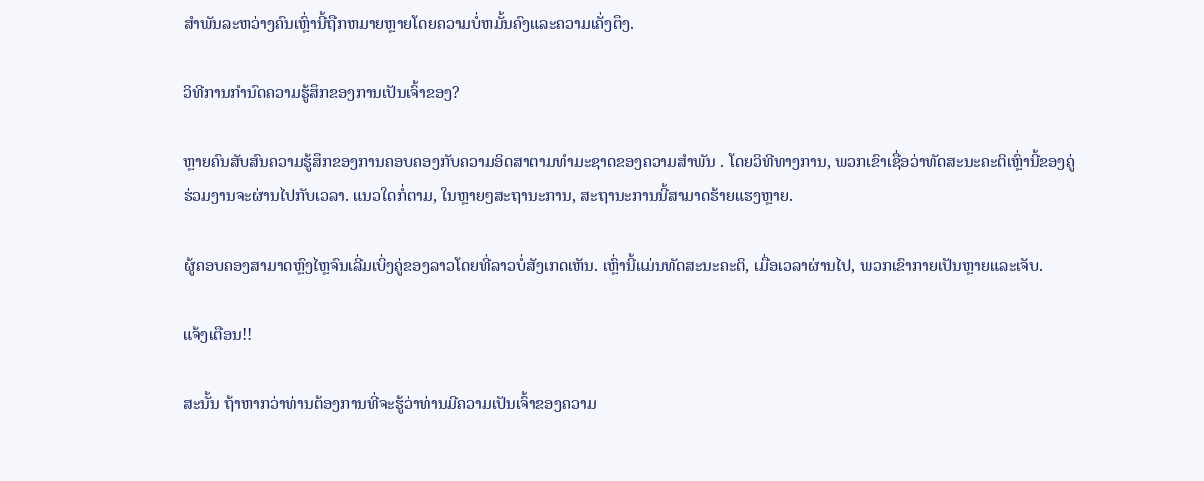ສໍາພັນລະຫວ່າງຄົນເຫຼົ່ານີ້ຖືກຫມາຍຫຼາຍໂດຍຄວາມບໍ່ຫມັ້ນຄົງແລະຄວາມເຄັ່ງຕຶງ.

ວິທີການກໍານົດຄວາມຮູ້ສຶກຂອງການເປັນເຈົ້າຂອງ?

ຫຼາຍຄົນສັບສົນຄວາມຮູ້ສຶກຂອງການຄອບຄອງກັບຄວາມອິດສາຕາມທໍາມະຊາດຂອງຄວາມສຳພັນ . ໂດຍວິທີທາງການ, ພວກເຂົາເຊື່ອວ່າທັດສະນະຄະຕິເຫຼົ່ານີ້ຂອງຄູ່ຮ່ວມງານຈະຜ່ານໄປກັບເວລາ. ແນວໃດກໍ່ຕາມ, ໃນຫຼາຍໆສະຖານະການ, ສະຖານະການນີ້ສາມາດຮ້າຍແຮງຫຼາຍ.

ຜູ້ຄອບຄອງສາມາດຫຼົງໄຫຼຈົນເລີ່ມເບິ່ງຄູ່ຂອງລາວໂດຍທີ່ລາວບໍ່ສັງເກດເຫັນ. ເຫຼົ່ານີ້ແມ່ນທັດສະນະຄະຕິ, ເມື່ອເວລາຜ່ານໄປ, ພວກເຂົາກາຍເປັນຫຼາຍແລະເຈັບ.

ແຈ້ງເຕືອນ!!

ສະນັ້ນ ຖ້າຫາກວ່າທ່ານຕ້ອງການທີ່ຈະຮູ້ວ່າທ່ານມີຄວາມເປັນເຈົ້າຂອງຄວາມ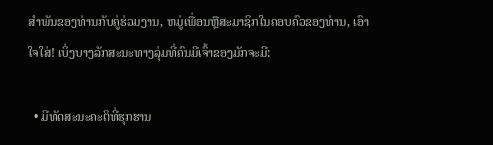ສໍາພັນຂອງທ່ານກັບຄູ່ຮ່ວມງານ, ຫມູ່ເພື່ອນຫຼືສະມາຊິກໃນຄອບຄົວຂອງທ່ານ, ເອົາໃຈໃສ່! ເບິ່ງບາງລັກສະນະທາງລຸ່ມທີ່ຄົນມີເຈົ້າຂອງມັກຈະມີ:

  • ມີທັດສະນະຄະຕິທີ່ຮຸກຮານ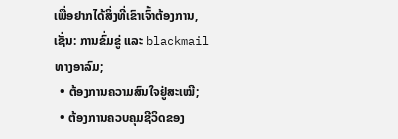ເພື່ອຢາກໄດ້ສິ່ງທີ່ເຂົາເຈົ້າຕ້ອງການ, ເຊັ່ນ: ການຂົ່ມຂູ່ ແລະ blackmail ທາງອາລົມ;
  • ຕ້ອງການຄວາມສົນໃຈຢູ່ສະເໝີ;
  • ຕ້ອງການຄວບຄຸມຊີວິດຂອງ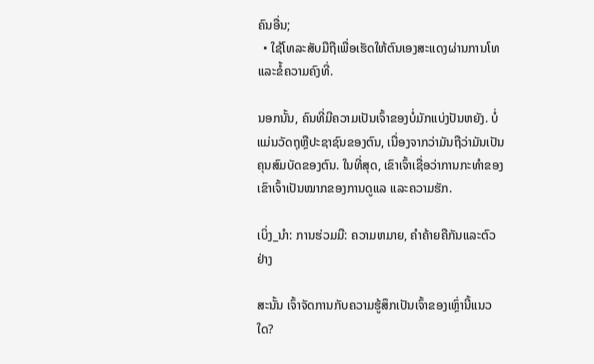ຄົນອື່ນ;
  • ໃຊ້ໂທລະສັບມືຖືເພື່ອເຮັດໃຫ້ຕົນເອງສະແດງຜ່ານການໂທ ແລະຂໍ້ຄວາມຄົງທີ່.

ນອກນັ້ນ, ຄົນທີ່ມີຄວາມເປັນເຈົ້າຂອງບໍ່ມັກແບ່ງປັນຫຍັງ. ບໍ່ແມ່ນວັດຖຸຫຼືປະຊາຊົນຂອງຕົນ, ເນື່ອງຈາກວ່າມັນຖືວ່າມັນເປັນຄຸນສົມບັດຂອງຕົນ. ໃນທີ່ສຸດ, ເຂົາເຈົ້າເຊື່ອວ່າການກະທຳຂອງເຂົາເຈົ້າເປັນໝາກຂອງການດູແລ ແລະຄວາມຮັກ.

ເບິ່ງ_ນຳ: ການຮ່ວມມື: ຄວາມຫມາຍ, ຄໍາຄ້າຍຄືກັນແລະຕົວຢ່າງ

ສະນັ້ນ ເຈົ້າຈັດການກັບຄວາມຮູ້ສຶກເປັນເຈົ້າຂອງເຫຼົ່ານີ້ແນວໃດ?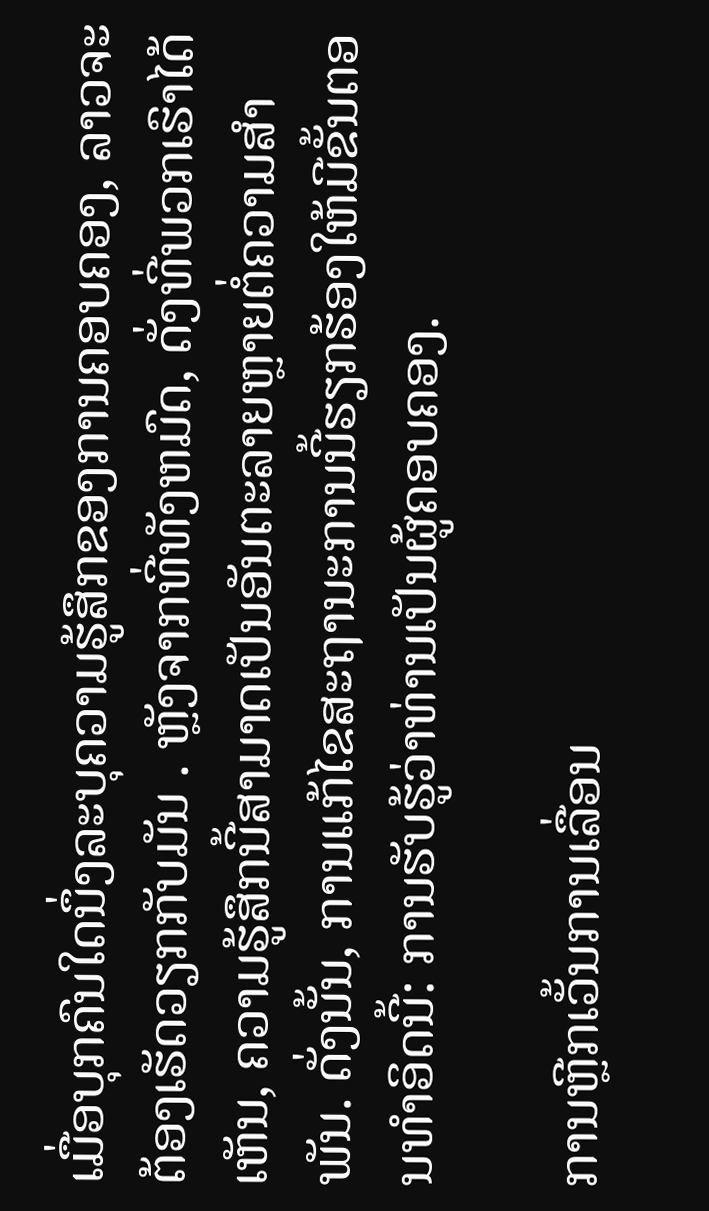ເມື່ອບຸກຄົນໃດນຶ່ງລະບຸຄວາມຮູ້ສຶກຂອງການຄອບຄອງ, ລາວຈະຕ້ອງເຮັດວຽກກັບມັນ . ຫຼັງຈາກທີ່ທັງຫມົດ, ດັ່ງທີ່ພວກເຮົາໄດ້ເຫັນ, ຄວາມຮູ້ສຶກນີ້ສາມາດເປັນອັນຕະລາຍຫຼາຍຕໍ່ຄວາມສໍາພັນ. ດັ່ງນັ້ນ, ການແກ້ໄຂສະຖານະການນີ້ຮຽກຮ້ອງໃຫ້ມີຂັ້ນຕອນທໍາອິດນີ້: ການຮັບຮູ້ວ່າທ່ານເປັນຜູ້ຄອບຄອງ.

ການຫຼີກເວັ້ນການເລື່ອນ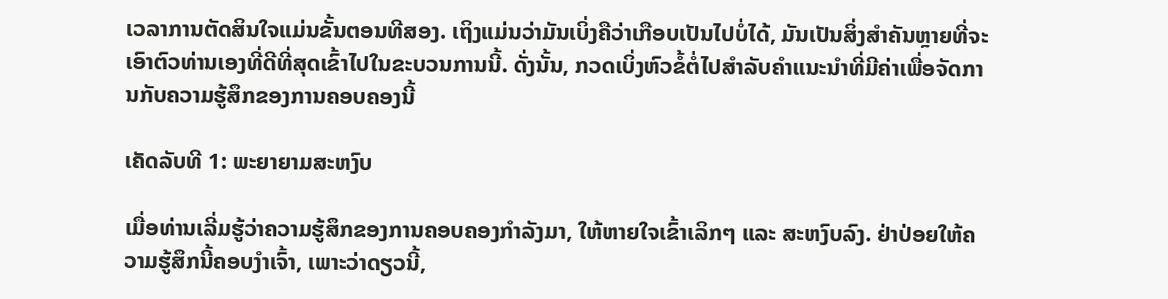ເວລາການຕັດສິນໃຈແມ່ນຂັ້ນຕອນທີສອງ. ເຖິງແມ່ນວ່າມັນເບິ່ງຄືວ່າເກືອບເປັນໄປບໍ່ໄດ້, ມັນເປັນສິ່ງສໍາຄັນຫຼາຍທີ່ຈະເອົາຕົວທ່ານເອງທີ່ດີທີ່ສຸດເຂົ້າໄປໃນຂະບວນການນີ້. ດັ່ງນັ້ນ, ກວດເບິ່ງຫົວຂໍ້ຕໍ່ໄປສໍາລັບຄໍາແນະນໍາທີ່ມີຄ່າເພື່ອຈັດການກັບຄວາມຮູ້ສຶກຂອງການຄອບຄອງນີ້

ເຄັດລັບທີ 1: ພະຍາຍາມສະຫງົບ

ເມື່ອທ່ານເລີ່ມຮູ້ວ່າຄວາມຮູ້ສຶກຂອງການຄອບຄອງກຳລັງມາ, ໃຫ້ຫາຍໃຈເຂົ້າເລິກໆ ແລະ ສະຫງົບລົງ. ຢ່າປ່ອຍໃຫ້ຄວາມຮູ້ສຶກນີ້ຄອບງໍາເຈົ້າ, ເພາະວ່າດຽວນີ້,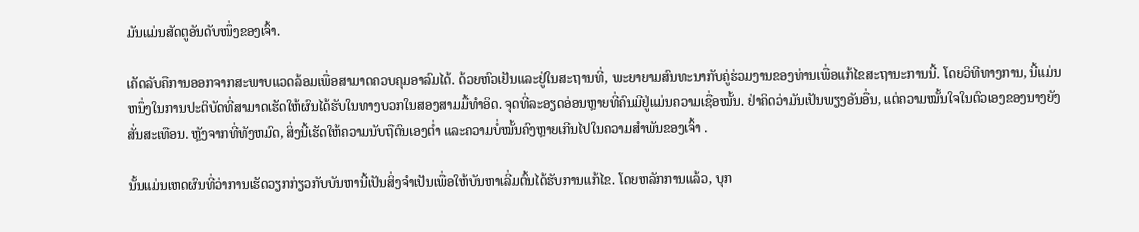ມັນແມ່ນສັດຕູອັນດັບໜຶ່ງຂອງເຈົ້າ.

ເຄັດລັບຄືການອອກຈາກສະພາບແວດລ້ອມເພື່ອສາມາດຄວບຄຸມອາລົມໄດ້. ດ້ວຍຫົວເຢັນແລະຢູ່ໃນສະຖານທີ່, ພະຍາຍາມສົນທະນາກັບຄູ່ຮ່ວມງານຂອງທ່ານເພື່ອແກ້ໄຂສະຖານະການນີ້. ໂດຍວິທີທາງການ, ນີ້ແມ່ນຫນຶ່ງໃນການປະຕິບັດທີ່ສາມາດເຮັດໃຫ້ຜົນໄດ້ຮັບໃນທາງບວກໃນສອງສາມມື້ທໍາອິດ. ຈຸດທີ່ລະອຽດອ່ອນຫຼາຍທີ່ຄົນມີຢູ່ແມ່ນຄວາມເຊື່ອໝັ້ນ. ຢ່າຄິດວ່າມັນເປັນພຽງອັນອື່ນ, ແຕ່ຄວາມໝັ້ນໃຈໃນຕົວເອງຂອງນາງຍັງສັ່ນສະເທືອນ. ຫຼັງຈາກທີ່ທັງຫມົດ, ສິ່ງນີ້ເຮັດໃຫ້ຄວາມນັບຖືຕົນເອງຕໍ່າ ແລະຄວາມບໍ່ໝັ້ນຄົງຫຼາຍເກີນໄປໃນຄວາມສຳພັນຂອງເຈົ້າ .

ນັ້ນແມ່ນເຫດຜົນທີ່ວ່າການເຮັດວຽກກ່ຽວກັບບັນຫານີ້ເປັນສິ່ງຈໍາເປັນເພື່ອໃຫ້ບັນຫາເລີ່ມຕົ້ນໄດ້ຮັບການແກ້ໄຂ. ໂດຍຫລັກການແລ້ວ, ບຸກ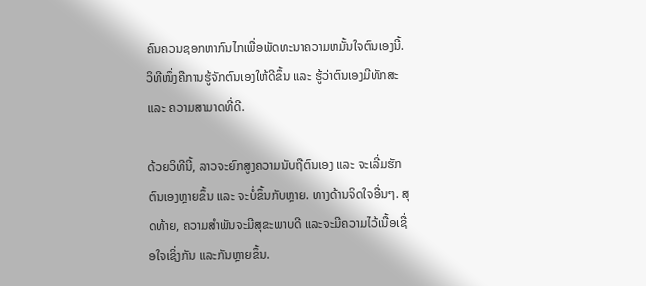ຄົນຄວນຊອກຫາກົນໄກເພື່ອພັດທະນາຄວາມຫມັ້ນໃຈຕົນເອງນີ້. ວິທີໜຶ່ງຄືການຮູ້ຈັກຕົນເອງໃຫ້ດີຂຶ້ນ ແລະ ຮູ້ວ່າຕົນເອງມີທັກສະ ແລະ ຄວາມສາມາດທີ່ດີ.

ດ້ວຍວິທີນີ້, ລາວຈະຍົກສູງຄວາມນັບຖືຕົນເອງ ແລະ ຈະເລີ່ມຮັກຕົນເອງຫຼາຍຂຶ້ນ ແລະ ຈະບໍ່ຂຶ້ນກັບຫຼາຍ. ທາງດ້ານຈິດໃຈອື່ນໆ. ສຸດທ້າຍ, ຄວາມສໍາພັນຈະມີສຸຂະພາບດີ ແລະຈະມີຄວາມໄວ້ເນື້ອເຊື່ອໃຈເຊິ່ງກັນ ແລະກັນຫຼາຍຂຶ້ນ.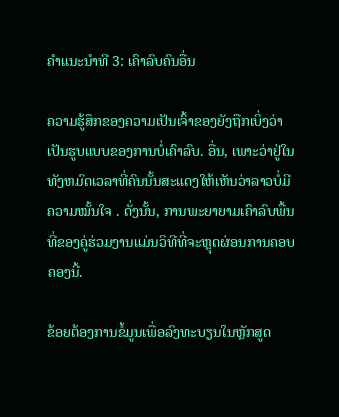ຄໍາແນະນໍາທີ 3: ເຄົາລົບຄົນອື່ນ

ຄວາມຮູ້ສຶກຂອງຄວາມເປັນເຈົ້າຂອງຍັງຖືກເບິ່ງວ່າເປັນຮູບແບບຂອງການບໍ່ເຄົາລົບ. ອື່ນ, ເພາະວ່າຢູ່ໃນທັງຫມົດເວລາທີ່ຄົນນັ້ນສະແດງໃຫ້ເຫັນວ່າລາວບໍ່ມີຄວາມໝັ້ນໃຈ . ດັ່ງນັ້ນ, ການພະຍາຍາມເຄົາລົບພື້ນທີ່ຂອງຄູ່ຮ່ວມງານແມ່ນວິທີທີ່ຈະຫຼຸດຜ່ອນການຄອບຄອງນີ້.

ຂ້ອຍຕ້ອງການຂໍ້ມູນເພື່ອລົງທະບຽນໃນຫຼັກສູດ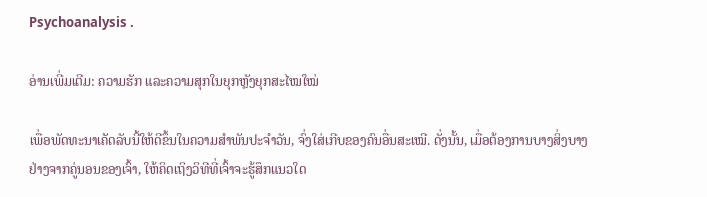Psychoanalysis .

ອ່ານເພີ່ມເຕີມ: ຄວາມຮັກ ແລະຄວາມສຸກໃນຍຸກຫຼັງຍຸກສະໄໝໃໝ່

ເພື່ອພັດທະນາເຄັດລັບນີ້ໃຫ້ດີຂຶ້ນໃນຄວາມສຳພັນປະຈໍາວັນ, ຈົ່ງໃສ່ເກີບຂອງຄົນອື່ນສະເໝີ. ດັ່ງນັ້ນ, ເມື່ອຕ້ອງການບາງສິ່ງບາງຢ່າງຈາກຄູ່ນອນຂອງເຈົ້າ, ໃຫ້ຄິດເຖິງວິທີທີ່ເຈົ້າຈະຮູ້ສຶກແນວໃດ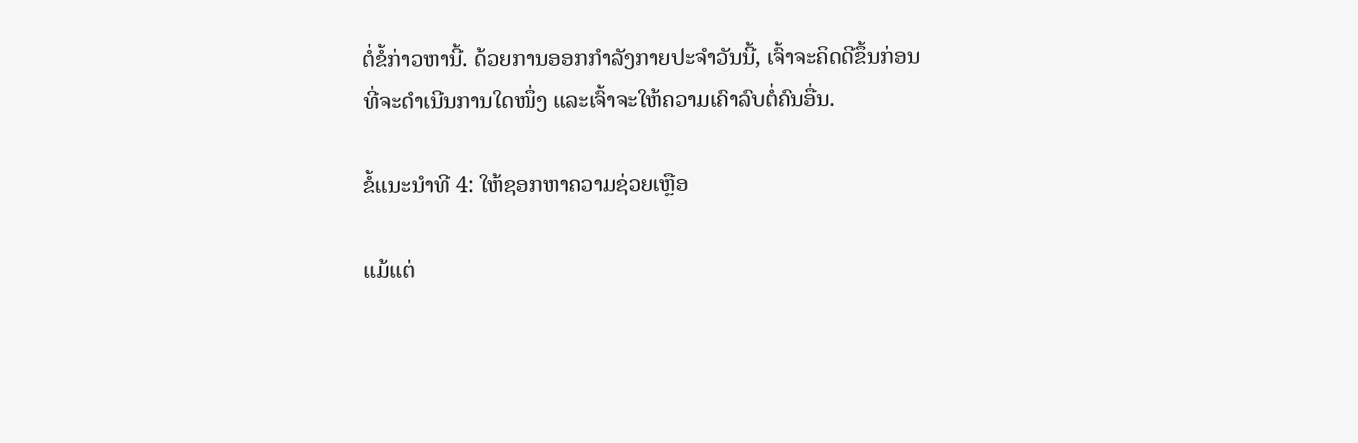ຕໍ່ຂໍ້ກ່າວຫານີ້. ດ້ວຍການອອກກຳລັງກາຍປະຈຳວັນນີ້, ເຈົ້າຈະຄິດດີຂຶ້ນກ່ອນທີ່ຈະດຳເນີນການໃດໜຶ່ງ ແລະເຈົ້າຈະໃຫ້ຄວາມເຄົາລົບຕໍ່ຄົນອື່ນ.

ຂໍ້ແນະນຳທີ 4: ໃຫ້ຊອກຫາຄວາມຊ່ວຍເຫຼືອ

ແມ້ແຕ່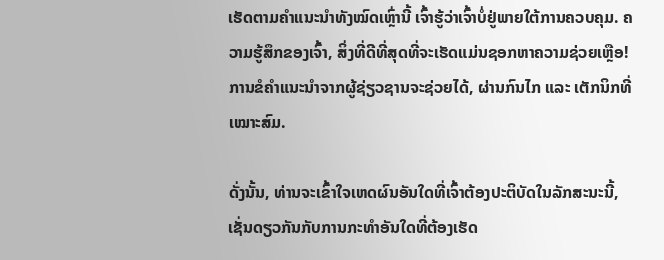ເຮັດຕາມຄຳແນະນຳທັງໝົດເຫຼົ່ານີ້ ເຈົ້າຮູ້ວ່າເຈົ້າບໍ່ຢູ່ພາຍໃຕ້ການຄວບຄຸມ. ຄວາມຮູ້ສຶກຂອງເຈົ້າ, ສິ່ງທີ່ດີທີ່ສຸດທີ່ຈະເຮັດແມ່ນຊອກຫາຄວາມຊ່ວຍເຫຼືອ! ການຂໍຄຳແນະນຳຈາກຜູ້ຊ່ຽວຊານຈະຊ່ວຍໄດ້, ຜ່ານກົນໄກ ແລະ ເຕັກນິກທີ່ເໝາະສົມ.

ດັ່ງນັ້ນ, ທ່ານຈະເຂົ້າໃຈເຫດຜົນອັນໃດທີ່ເຈົ້າຕ້ອງປະຕິບັດໃນລັກສະນະນີ້, ເຊັ່ນດຽວກັນກັບການກະທຳອັນໃດທີ່ຕ້ອງເຮັດ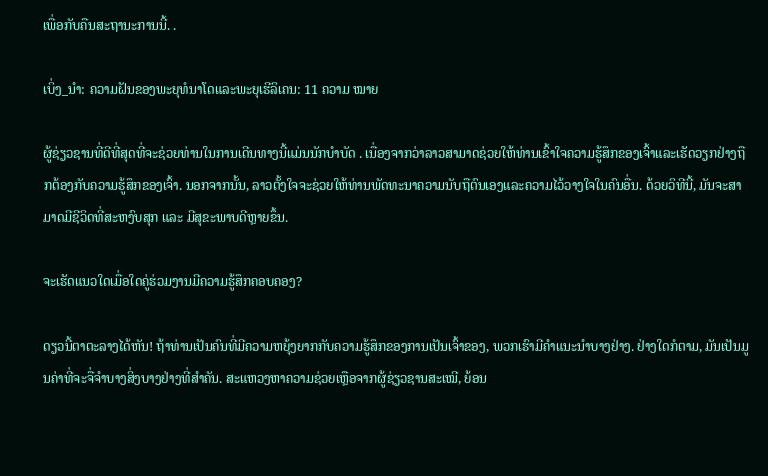ເພື່ອກັບຄືນສະຖານະການນີ້. .

ເບິ່ງ_ນຳ: ຄວາມຝັນຂອງພະຍຸທໍນາໂດແລະພະຍຸເຮີລິເຄນ: 11 ຄວາມ ໝາຍ

ຜູ້ຊ່ຽວຊານທີ່ດີທີ່ສຸດທີ່ຈະຊ່ວຍທ່ານໃນການເດີນທາງນີ້ແມ່ນນັກບຳບັດ . ເນື່ອງຈາກວ່າລາວສາມາດຊ່ວຍໃຫ້ທ່ານເຂົ້າໃຈຄວາມຮູ້ສຶກຂອງເຈົ້າແລະເຮັດວຽກຢ່າງຖືກຕ້ອງກັບຄວາມຮູ້ສຶກຂອງເຈົ້າ. ນອກຈາກນັ້ນ, ລາວຕັ້ງໃຈຈະຊ່ວຍໃຫ້ທ່ານພັດທະນາຄວາມນັບຖືຕົນເອງແລະຄວາມໄວ້ວາງໃຈໃນຄົນອື່ນ. ດ້ວຍວິທີນີ້, ມັນຈະສາມາດມີຊີວິດທີ່ສະຫງົບສຸກ ແລະ ມີສຸຂະພາບດີຫຼາຍຂຶ້ນ.

ຈະເຮັດແນວໃດເມື່ອໃດຄູ່ຮ່ວມງານມີຄວາມຮູ້ສຶກຄອບຄອງ?

ດຽວນີ້ຕາຕະລາງໄດ້ຫັນ! ຖ້າທ່ານເປັນຄົນທີ່ມີຄວາມຫຍຸ້ງຍາກກັບຄວາມຮູ້ສຶກຂອງການເປັນເຈົ້າຂອງ, ພວກເຮົາມີຄໍາແນະນໍາບາງຢ່າງ. ຢ່າງໃດກໍຕາມ, ມັນເປັນມູນຄ່າທີ່ຈະຈື່ຈໍາບາງສິ່ງບາງຢ່າງທີ່ສໍາຄັນ. ສະແຫວງຫາຄວາມຊ່ວຍເຫຼືອຈາກຜູ້ຊ່ຽວຊານສະເໝີ, ຍ້ອນ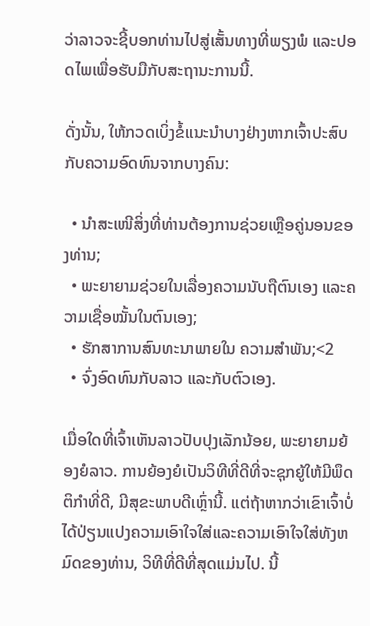ວ່າລາວຈະຊີ້ບອກທ່ານໄປສູ່ເສັ້ນທາງທີ່ພຽງພໍ ແລະປອດໄພເພື່ອຮັບມືກັບສະຖານະການນີ້.

ດັ່ງນັ້ນ, ໃຫ້ກວດເບິ່ງຂໍ້ແນະນຳບາງຢ່າງຫາກເຈົ້າປະສົບກັບຄວາມອົດທົນຈາກບາງຄົນ:

  • ນຳສະເໜີສິ່ງທີ່ທ່ານຕ້ອງການຊ່ວຍເຫຼືອຄູ່ນອນຂອງທ່ານ;
  • ພະຍາຍາມຊ່ວຍໃນເລື່ອງຄວາມນັບຖືຕົນເອງ ແລະຄວາມເຊື່ອໝັ້ນໃນຕົນເອງ;
  • ຮັກສາການສົນທະນາພາຍໃນ ຄວາມສໍາພັນ;<2
  • ຈົ່ງອົດທົນກັບລາວ ແລະກັບຕົວເອງ.

ເມື່ອໃດທີ່ເຈົ້າເຫັນລາວປັບປຸງເລັກນ້ອຍ, ພະຍາຍາມຍ້ອງຍໍລາວ. ການຍ້ອງຍໍເປັນວິທີທີ່ດີທີ່ຈະຊຸກຍູ້ໃຫ້ມີພຶດຕິກໍາທີ່ດີ, ມີສຸຂະພາບດີເຫຼົ່ານີ້. ແຕ່ຖ້າຫາກວ່າເຂົາເຈົ້າບໍ່ໄດ້ປ່ຽນແປງຄວາມເອົາໃຈໃສ່ແລະຄວາມເອົາໃຈໃສ່ທັງຫມົດຂອງທ່ານ, ວິທີທີ່ດີທີ່ສຸດແມ່ນໄປ. ນີ້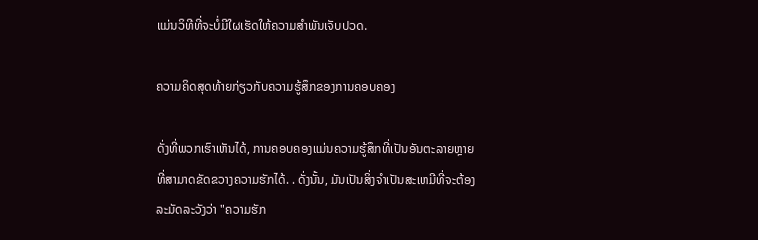ແມ່ນວິທີທີ່ຈະບໍ່ມີໃຜເຮັດໃຫ້ຄວາມສໍາພັນເຈັບປວດ.

ຄວາມຄິດສຸດທ້າຍກ່ຽວກັບຄວາມຮູ້ສຶກຂອງການຄອບຄອງ

ດັ່ງທີ່ພວກເຮົາເຫັນໄດ້, ການຄອບຄອງແມ່ນຄວາມຮູ້ສຶກທີ່ເປັນອັນຕະລາຍຫຼາຍທີ່ສາມາດຂັດຂວາງຄວາມຮັກໄດ້. . ດັ່ງນັ້ນ, ມັນເປັນສິ່ງຈໍາເປັນສະເຫມີທີ່ຈະຕ້ອງລະມັດລະວັງວ່າ "ຄວາມຮັກ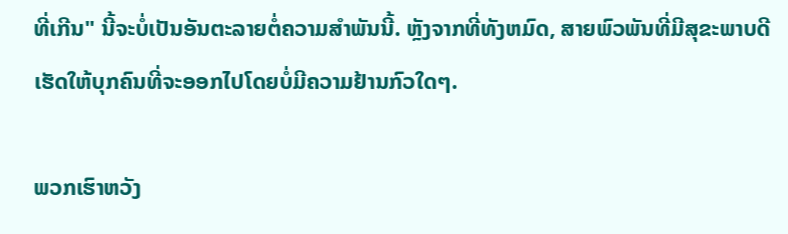ທີ່ເກີນ" ນີ້ຈະບໍ່ເປັນອັນຕະລາຍຕໍ່ຄວາມສໍາພັນນີ້. ຫຼັງຈາກທີ່ທັງຫມົດ, ສາຍພົວພັນທີ່ມີສຸຂະພາບດີເຮັດໃຫ້ບຸກຄົນທີ່ຈະອອກໄປໂດຍບໍ່ມີຄວາມຢ້ານກົວໃດໆ.

ພວກເຮົາຫວັງ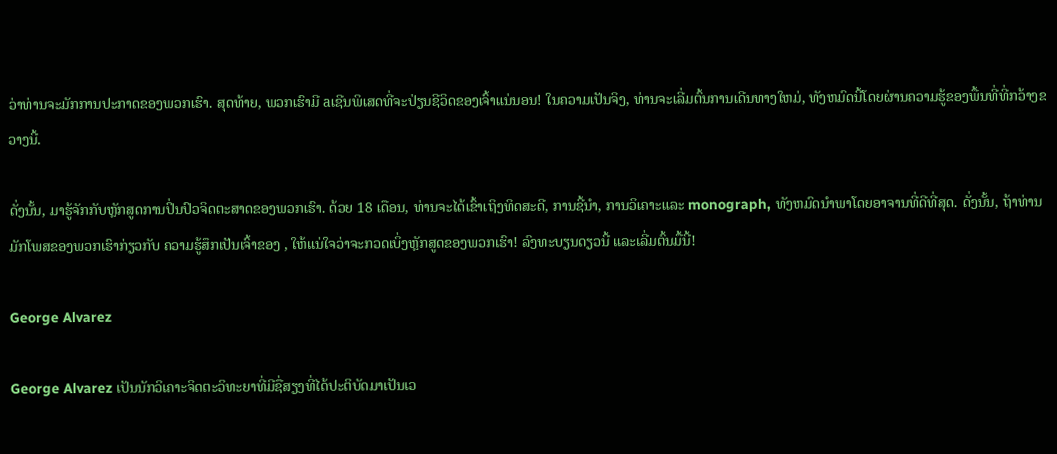ວ່າທ່ານຈະມັກການປະກາດຂອງພວກເຮົາ. ສຸດທ້າຍ, ພວກເຮົາມີ aເຊີນພິເສດທີ່ຈະປ່ຽນຊີວິດຂອງເຈົ້າແນ່ນອນ! ໃນຄວາມເປັນຈິງ, ທ່ານຈະເລີ່ມຕົ້ນການເດີນທາງໃຫມ່, ທັງຫມົດນີ້ໂດຍຜ່ານຄວາມຮູ້ຂອງພື້ນທີ່ທີ່ກວ້າງຂວາງນີ້.

ດັ່ງນັ້ນ, ມາຮູ້ຈັກກັບຫຼັກສູດການປິ່ນປົວຈິດຕະສາດຂອງພວກເຮົາ. ດ້ວຍ 18 ເດືອນ, ທ່ານຈະໄດ້ເຂົ້າເຖິງທິດສະດີ, ການຊີ້ນໍາ, ການວິເຄາະແລະ monograph, ທັງຫມົດນໍາພາໂດຍອາຈານທີ່ດີທີ່ສຸດ. ດັ່ງນັ້ນ, ຖ້າທ່ານມັກໂພສຂອງພວກເຮົາກ່ຽວກັບ ຄວາມຮູ້ສຶກເປັນເຈົ້າຂອງ , ໃຫ້ແນ່ໃຈວ່າຈະກວດເບິ່ງຫຼັກສູດຂອງພວກເຮົາ! ລົງທະບຽນດຽວນີ້ ແລະເລີ່ມຕົ້ນມື້ນີ້!

George Alvarez

George Alvarez ເປັນນັກວິເຄາະຈິດຕະວິທະຍາທີ່ມີຊື່ສຽງທີ່ໄດ້ປະຕິບັດມາເປັນເວ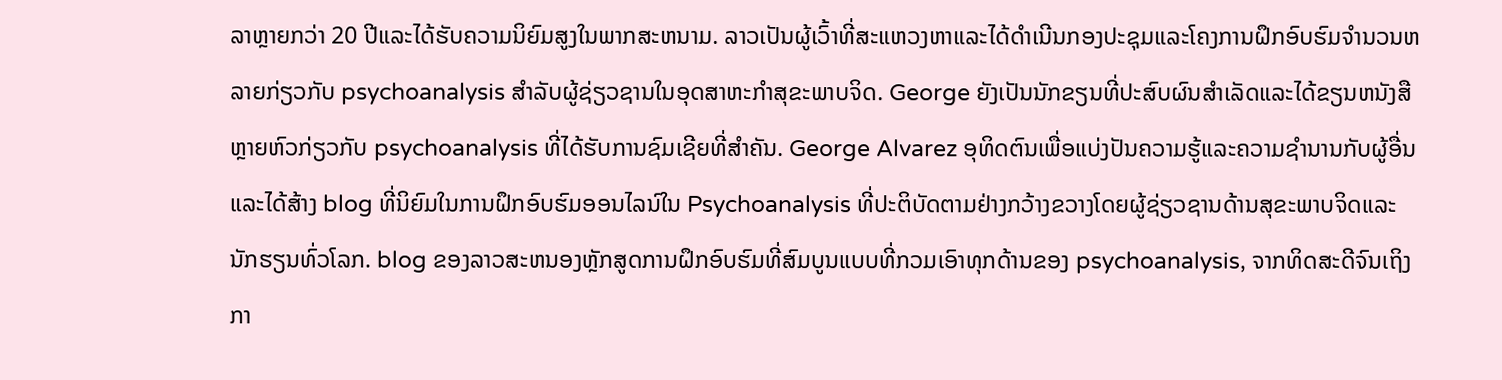ລາຫຼາຍກວ່າ 20 ປີແລະໄດ້ຮັບຄວາມນິຍົມສູງໃນພາກສະຫນາມ. ລາວເປັນຜູ້ເວົ້າທີ່ສະແຫວງຫາແລະໄດ້ດໍາເນີນກອງປະຊຸມແລະໂຄງການຝຶກອົບຮົມຈໍານວນຫລາຍກ່ຽວກັບ psychoanalysis ສໍາລັບຜູ້ຊ່ຽວຊານໃນອຸດສາຫະກໍາສຸຂະພາບຈິດ. George ຍັງເປັນນັກຂຽນທີ່ປະສົບຜົນສໍາເລັດແລະໄດ້ຂຽນຫນັງສືຫຼາຍຫົວກ່ຽວກັບ psychoanalysis ທີ່ໄດ້ຮັບການຊົມເຊີຍທີ່ສໍາຄັນ. George Alvarez ອຸທິດຕົນເພື່ອແບ່ງປັນຄວາມຮູ້ແລະຄວາມຊໍານານກັບຜູ້ອື່ນແລະໄດ້ສ້າງ blog ທີ່ນິຍົມໃນການຝຶກອົບຮົມອອນໄລນ໌ໃນ Psychoanalysis ທີ່ປະຕິບັດຕາມຢ່າງກວ້າງຂວາງໂດຍຜູ້ຊ່ຽວຊານດ້ານສຸຂະພາບຈິດແລະນັກຮຽນທົ່ວໂລກ. blog ຂອງລາວສະຫນອງຫຼັກສູດການຝຶກອົບຮົມທີ່ສົມບູນແບບທີ່ກວມເອົາທຸກດ້ານຂອງ psychoanalysis, ຈາກທິດສະດີຈົນເຖິງກາ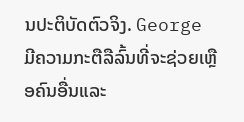ນປະຕິບັດຕົວຈິງ. George ມີຄວາມກະຕືລືລົ້ນທີ່ຈະຊ່ວຍເຫຼືອຄົນອື່ນແລະ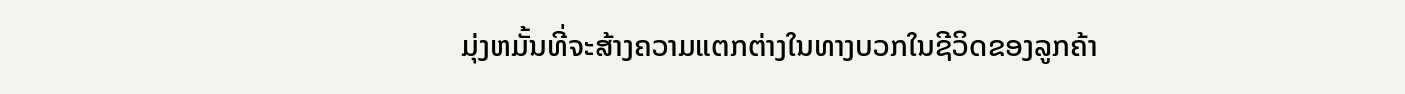ມຸ່ງຫມັ້ນທີ່ຈະສ້າງຄວາມແຕກຕ່າງໃນທາງບວກໃນຊີວິດຂອງລູກຄ້າ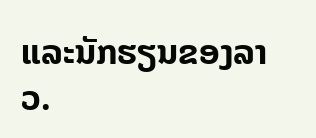ແລະນັກຮຽນຂອງລາວ.